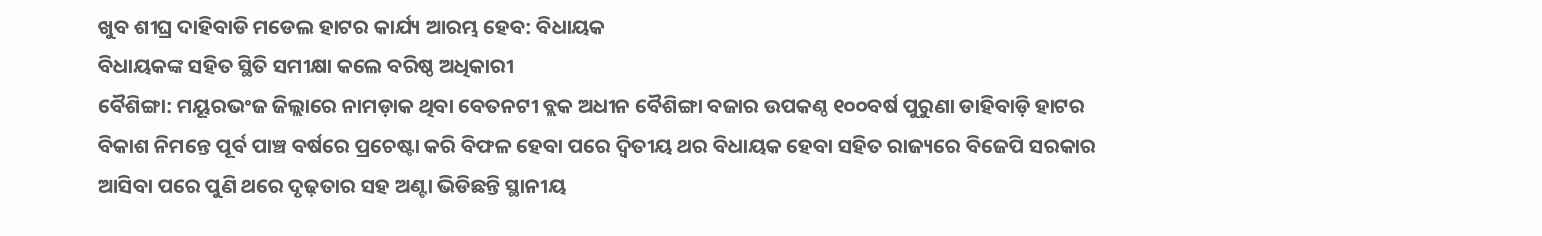ଖୁବ ଶୀଘ୍ର ଦାହିବାଡି ମଡେଲ ହାଟର କାର୍ଯ୍ୟ ଆରମ୍ଭ ହେବ: ବିଧାୟକ
ବିଧାୟକଙ୍କ ସହିତ ସ୍ଥିତି ସମୀକ୍ଷା କଲେ ବରିଷ୍ଠ ଅଧିକାରୀ
ବୈଶିଙ୍ଗା: ମୟୂରଭଂଜ ଜିଲ୍ଲାରେ ନାମଡ଼ାକ ଥିବା ବେତନଟୀ ବ୍ଲକ ଅଧୀନ ବୈଶିଙ୍ଗା ବଜାର ଉପକଣ୍ଠ ୧୦୦ବର୍ଷ ପୁରୁଣା ଡାହିବାଡ଼ି ହାଟର ବିକାଶ ନିମନ୍ତେ ପୂର୍ବ ପାଞ୍ଚ ବର୍ଷରେ ପ୍ରଚେଷ୍ଟା କରି ବିଫଳ ହେବା ପରେ ଦ୍ବିତୀୟ ଥର ବିଧାୟକ ହେବା ସହିତ ରାଜ୍ୟରେ ବିଜେପି ସରକାର ଆସିବା ପରେ ପୁଣି ଥରେ ଦୃଢ଼ତାର ସହ ଅଣ୍ଟା ଭିଡିଛନ୍ତି ସ୍ଥାନୀୟ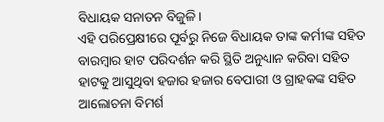ବିଧାୟକ ସନାତନ ବିଜୁଳି।
ଏହି ପରିପ୍ରେକ୍ଷୀରେ ପୂର୍ବରୁ ନିଜେ ବିଧାୟକ ତାଙ୍କ କର୍ମୀଙ୍କ ସହିତ ବାରମ୍ବାର ହାଟ ପରିଦର୍ଶନ କରି ସ୍ଥିତି ଅନୁଧ୍ୟାନ କରିବା ସହିତ ହାଟକୁ ଆସୁଥିବା ହଜାର ହଜାର ବେପାରୀ ଓ ଗ୍ରାହକଙ୍କ ସହିତ ଆଲୋଚନା ବିମର୍ଶ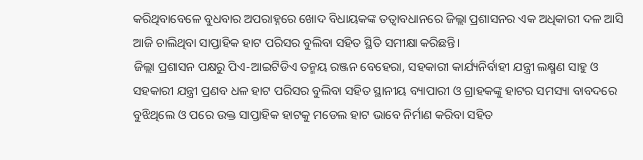କରିଥିବାବେଳେ ବୁଧବାର ଅପରାହ୍ନରେ ଖୋଦ ବିଧାୟକଙ୍କ ତତ୍ୱାବଧାନରେ ଜିଲ୍ଲା ପ୍ରଶାସନର ଏକ ଅଧିକାରୀ ଦଳ ଆସି ଆଜି ଚାଲିଥିବା ସାପ୍ତାହିକ ହାଟ ପରିସର ବୁଲିବା ସହିତ ସ୍ଥିତି ସମୀକ୍ଷା କରିଛନ୍ତି।
ଜିଲ୍ଲା ପ୍ରଶାସନ ପକ୍ଷରୁ ପିଏ-ଆଇଟିଡିଏ ତନ୍ମୟ ରଞ୍ଜନ ବେହେରା, ସହକାରୀ କାର୍ଯ୍ୟନିର୍ବାହୀ ଯନ୍ତ୍ରୀ ଲକ୍ଷ୍ମଣ ସାହୁ ଓ ସହକାରୀ ଯନ୍ତ୍ରୀ ପ୍ରଣବ ଧଳ ହାଟ ପରିସର ବୁଲିବା ସହିତ ସ୍ଥାନୀୟ ବ୍ୟାପାରୀ ଓ ଗ୍ରାହକଙ୍କୁ ହାଟର ସମସ୍ୟା ବାବଦରେ ବୁଝିଥିଲେ ଓ ପରେ ଉକ୍ତ ସାପ୍ତାହିକ ହାଟକୁ ମଡେଲ ହାଟ ଭାବେ ନିର୍ମାଣ କରିବା ସହିତ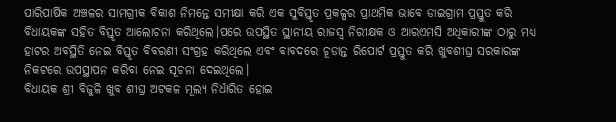ପାରିପାର୍ଷିକ ଅଞ୍ଚଳର ସାମଗ୍ରୀକ ବିକାଶ ନିମନ୍ତେ ସମୀକ୍ଷା କରି ଏକ ସୁବିସ୍ତୃତ ପ୍ରକଳ୍ପର ପ୍ରାଥମିକ ଭାବେ ଡାଇଗ୍ରାମ ପ୍ରସ୍ତୁତ କରି ବିଧାୟକଙ୍କ ସହିତ ବିସ୍ତୃତ ଆଲୋଚନା କରିଥିଲେ।ପରେ ଉପସ୍ଥିତ ସ୍ଥାନୀୟ ରାଜସ୍ବ ନିରୀକ୍ଷକ ଓ ଆରଏମସି ଅଧିକାରୀଙ୍କ ଠାରୁ ମଧ୍ୟ ହାଟର ଅବସ୍ଥିତି ନେଇ ବିସ୍ତୃତ ବିବରଣୀ ସଂଗ୍ରହ କରିଥିଲେ ଏବଂ ବାବଦରେ ଚୂଡାନ୍ତ ରିପୋର୍ଟ ପ୍ରସ୍ତୁତ କରି ଖୁବଶୀଘ୍ର ସରକାରଙ୍କ ନିକଟରେ ଉପସ୍ଥାପନ କରିବା ନେଇ ସୂଚନା ଦେଇଥିଲେ।
ବିଧାୟକ ଶ୍ରୀ ବିଜୁଳି ଖୁବ ଶୀଘ୍ର ଅଟକଳ ମୂଲ୍ୟ ନିର୍ଧାରିତ ହୋଇ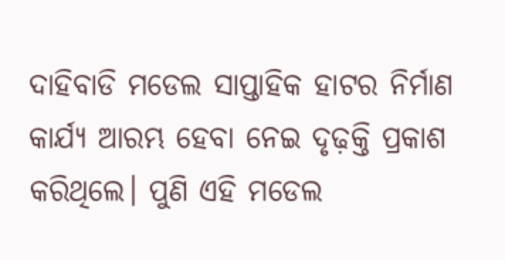ଦାହିବାଡି ମଡେଲ ସାପ୍ତାହିକ ହାଟର ନିର୍ମାଣ କାର୍ଯ୍ୟ ଆରମ୍ଭ ହେବା ନେଇ ଦୃଢ଼କ୍ତି ପ୍ରକାଶ କରିଥିଲେ। ପୁଣି ଏହି ମଡେଲ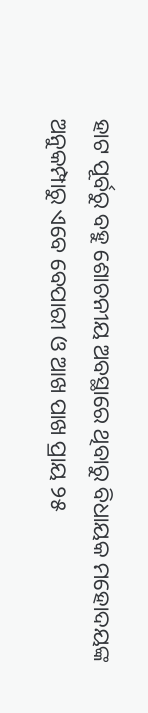ହାଟ ପୂର୍ବରୁ ବହୁ ଶୋଚନୀୟ ଅବସ୍ଥାରେ ଥିବାରୁ ବିଧାୟକ ମହୋଦୟଙ୍କ ଅନୁକମ୍ପାରୁ ଏବେ ବେପାରୀ ଓ ଆଖ ପାଖ ପ୍ରାୟ ୨୫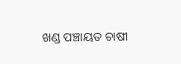ଖଣ୍ଡ ପଞ୍ଚାୟତ ଚାଷୀ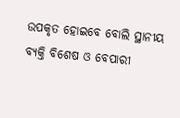ଉପକୃତ ହୋଇବେ ବୋଲି ସ୍ଥାନୀୟ ବ୍ୟକ୍ତି ବିଶେଷ ଓ ବେପାରୀ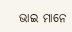ଭାଇ ମାନେ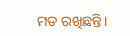ମତ ରଖିଛନ୍ତି।